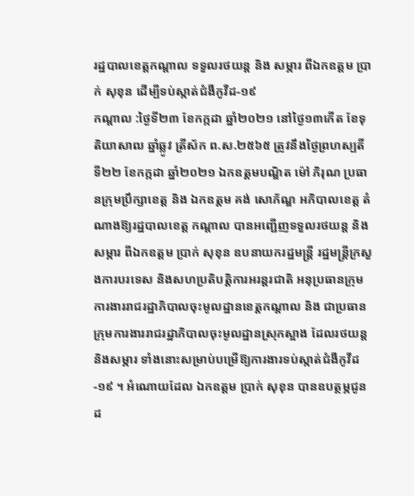រដ្ឋបាលខេត្តកណ្តាល ទទួលរថយន្ត និង សម្ភារ ពីឯកឧត្តម ប្រាក់ សុខុន ដើម្បីទប់ស្កាត់ជំងឺកូវីដ-១៩
កណ្តាល :ថ្ងៃទី២៣ ខែកក្កដា ឆ្នាំ២០២១ នៅថ្ងៃ១៣កើត ខែទុតិយាសាឍ ឆ្នាំឆ្លូវ ត្រីស័ក ព.ស.២៥៦៥ ត្រូវនឹងថ្ងៃព្រហស្បតិ៍ ទី២២ ខែកក្កដា ឆ្នាំ២០២១ ឯកឧត្ដមបណ្ឌិត ម៉ៅ ភិរុណ ប្រធានក្រុមប្រឹក្សាខេត្ត និង ឯកឧត្ដម គង់ សោភ័ណ្ឌ អភិបាលខេត្ត តំណាងឱ្យរដ្ឋបាលខេត្ត កណ្តាល បានអញ្ជើញទទួលរថយន្ត និងសម្ភារ ពីឯកឧត្តម ប្រាក់ សុខុន ឧបនាយករដ្ឋមន្រ្តី រដ្ឋមន្ត្រីក្រសួងការបរទេស និងសហប្រតិបត្តិការអរន្តរជាតិ អនុប្រធានក្រុមការងាររាជរដ្ឋាភិបាលចុះមូលដ្ឋានខេត្តកណ្តាល និង ជាប្រធានក្រុមការងាររាជរដ្ឋាភិបាលចុះមូលដ្ឋានស្រុកស្អាង ដែលរថយន្ត និងសម្ភារ ទាំងនោះសម្រាប់បម្រើឱ្យការងារទប់ស្កាត់ជំងឺកូវីដ-១៩ ។ អំណោយដែល ឯកឧត្តម ប្រាក់ សុខុន បានឧបត្ថម្ភជូនដ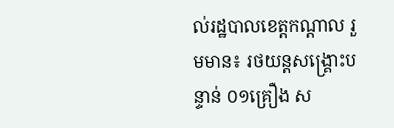ល់រដ្ឋបាលខេត្តកណ្ដាល រួមមាន៖ រថយន្តសង្គ្រោះបន្ទាន់ ០១គ្រឿង ស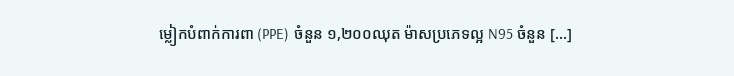ម្លៀកបំពាក់ការពា (PPE) ចំនួន ១,២០០ឈុត ម៉ាសប្រភេទល្អ N95 ចំនួន […]